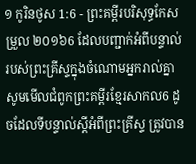១ កូរិនថូស 1:6 - ព្រះគម្ពីរបរិសុទ្ធកែសម្រួល ២០១៦6 ដែលបញ្ជាក់អំពីបន្ទាល់របស់ព្រះគ្រីស្ទក្នុងចំណោមអ្នករាល់គ្នា សូមមើលជំពូកព្រះគម្ពីរខ្មែរសាកល6 ដូចដែលទីបន្ទាល់ស្ដីអំពីព្រះគ្រីស្ទ ត្រូវបាន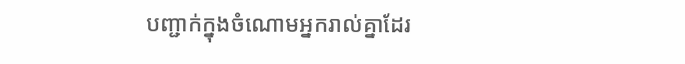បញ្ជាក់ក្នុងចំណោមអ្នករាល់គ្នាដែរ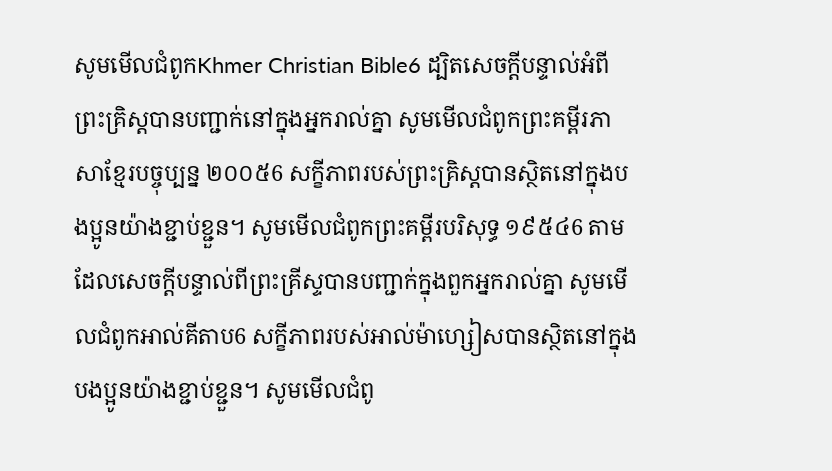សូមមើលជំពូកKhmer Christian Bible6 ដ្បិតសេចក្ដីបន្ទាល់អំពីព្រះគ្រិស្ដបានបញ្ជាក់នៅក្នុងអ្នករាល់គ្នា សូមមើលជំពូកព្រះគម្ពីរភាសាខ្មែរបច្ចុប្បន្ន ២០០៥6 សក្ខីភាពរបស់ព្រះគ្រិស្តបានស្ថិតនៅក្នុងបងប្អូនយ៉ាងខ្ជាប់ខ្ជួន។ សូមមើលជំពូកព្រះគម្ពីរបរិសុទ្ធ ១៩៥៤6 តាមដែលសេចក្ដីបន្ទាល់ពីព្រះគ្រីស្ទបានបញ្ជាក់ក្នុងពួកអ្នករាល់គ្នា សូមមើលជំពូកអាល់គីតាប6 សក្ខីភាពរបស់អាល់ម៉ាហ្សៀសបានស្ថិតនៅក្នុងបងប្អូនយ៉ាងខ្ជាប់ខ្ជួន។ សូមមើលជំពូ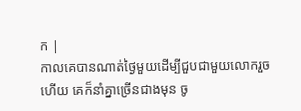ក |
កាលគេបានណាត់ថ្ងៃមួយដើម្បីជួបជាមួយលោករួចហើយ គេក៏នាំគ្នាច្រើនជាងមុន ចូ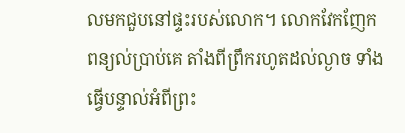លមកជួបនៅផ្ទះរបស់លោក។ លោកវែកញែកពន្យល់ប្រាប់គេ តាំងពីព្រឹករហូតដល់ល្ងាច ទាំងធ្វើបន្ទាល់អំពីព្រះ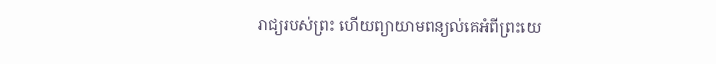រាជ្យរបស់ព្រះ ហើយព្យាយាមពន្យល់គេអំពីព្រះយេ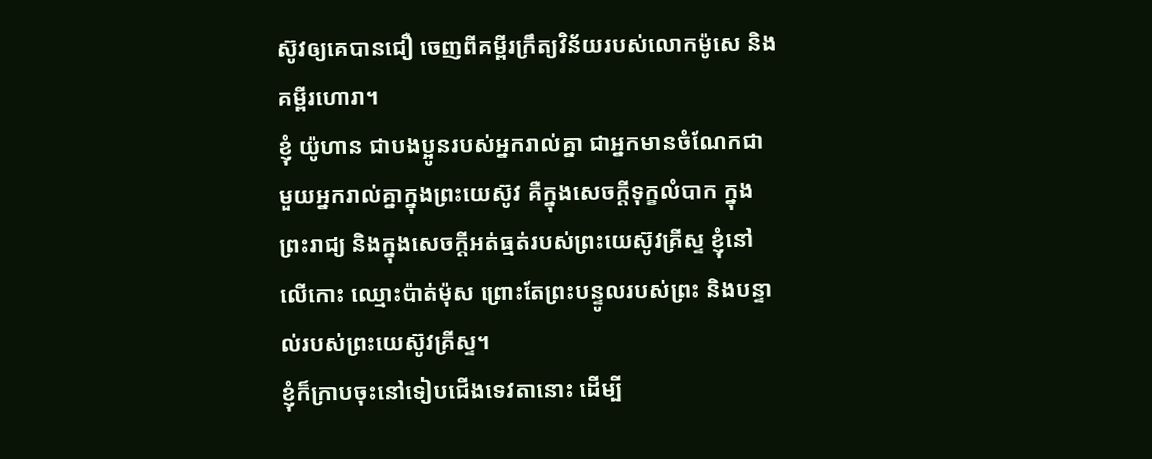ស៊ូវឲ្យគេបានជឿ ចេញពីគម្ពីរក្រឹត្យវិន័យរបស់លោកម៉ូសេ និងគម្ពីរហោរា។
ខ្ញុំ យ៉ូហាន ជាបងប្អូនរបស់អ្នករាល់គ្នា ជាអ្នកមានចំណែកជាមួយអ្នករាល់គ្នាក្នុងព្រះយេស៊ូវ គឺក្នុងសេចក្តីទុក្ខលំបាក ក្នុងព្រះរាជ្យ និងក្នុងសេចក្ដីអត់ធ្មត់របស់ព្រះយេស៊ូវគ្រីស្ទ ខ្ញុំនៅលើកោះ ឈ្មោះប៉ាត់ម៉ុស ព្រោះតែព្រះបន្ទូលរបស់ព្រះ និងបន្ទាល់របស់ព្រះយេស៊ូវគ្រីស្ទ។
ខ្ញុំក៏ក្រាបចុះនៅទៀបជើងទេវតានោះ ដើម្បី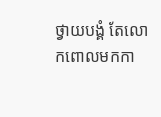ថ្វាយបង្គំ តែលោកពោលមកកា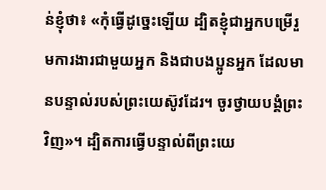ន់ខ្ញុំថា៖ «កុំធ្វើដូច្នេះឡើយ ដ្បិតខ្ញុំជាអ្នកបម្រើរួមការងារជាមួយអ្នក និងជាបងប្អូនអ្នក ដែលមានបន្ទាល់របស់ព្រះយេស៊ូវដែរ។ ចូរថ្វាយបង្គំព្រះវិញ»។ ដ្បិតការធ្វើបន្ទាល់ពីព្រះយេ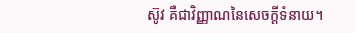ស៊ូវ គឺជាវិញ្ញាណនៃសេចក្ដីទំនាយ។